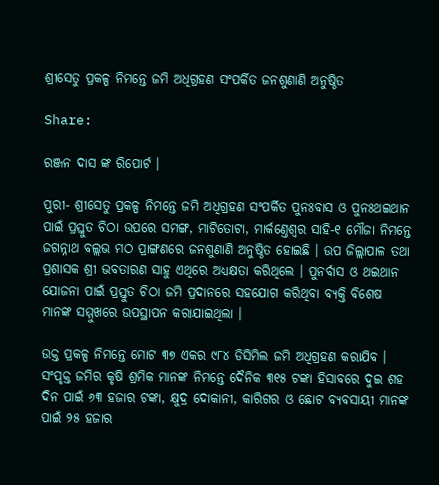ଶ୍ରୀସେତୁ ପ୍ରକଳ୍ପ ନିମନ୍ତେ ଜମି ଅଧିଗ୍ରହଣ ସଂପର୍କିତ ଜନଶୁଣାଣି ଅନୁଷ୍ଠିତ

Share:

ରଞ୍ଜନ ଦାସ ଙ୍କ ରିପୋର୍ଟ ।

ପୁରୀ- ଶ୍ରୀସେତୁ ପ୍ରକଳ୍ପ ନିମନ୍ତେ ଜମି ଅଧିଗ୍ରହଣ ସଂପର୍କିତ ପୁନଃବାସ ଓ ପୁନଃଥଇଥାନ ପାଇଁ ପ୍ରସ୍ତୁତ ଚିଠା ଉପରେ ସମଙ୍ଗ, ମାଟିତୋଟା, ମାର୍କଣ୍ତେଶ୍ବର ସାହି-୧ ମୌଜା ନିମନ୍ତେ ଜଗନ୍ନାଥ ବଲ୍ଲଭ ମଠ ପ୍ରାଙ୍ଗଣରେ ଜନଶୁଣାଣି ଅନୁଷ୍ଠିତ ହୋଇଛି । ଉପ ଜିଲ୍ଲାପ‍ାଳ ତଥା ପ୍ରଶାସକ ଶ୍ରୀ ଭବତାରଣ ସାହୁ ଏଥିରେ ଅଧ୍ୟକ୍ଷତା କରିଥିଲେ । ପୁନର୍ବାସ ଓ ଥଇଥାନ ଯୋଜନା ପାଇଁ ପ୍ରସ୍ତୁତ ଚିଠା ଜମି ପ୍ରଦାନରେ ସହଯୋଗ କରିଥିବା ବ୍ୟକ୍ତି ବିଶେଷ ମାନଙ୍କ ସମ୍ମୁଖରେ ଉପସ୍ଥାପନ କରାଯାଇଥିଲା ।

ଉକ୍ତ ପ୍ରକଳ୍ପ ନିମନ୍ତେ ମୋଟ ୩୭ ଏକର ୯୮୪ ଡିସିମିଲ ଜମି ଅଧିଗ୍ରହଣ କରାଯିବ । ସଂପୃକ୍ତ ଜମିର କୃଷି ଶ୍ରମିକ ମାନଙ୍କ ନିମନ୍ତେ ଦୈନିକ ୩୧୫ ଟଙ୍କା ହିସାବରେ ଦୁଇ ଶହ ଦିନ ପାଇଁ ୬୩ ହଜାର ଟଙ୍କା, କ୍ଷୁଦ୍ର ଦୋକାନୀ, କାରିଗର ଓ ଛୋଟ ବ୍ୟବସାୟୀ ମାନଙ୍କ ପାଇଁ ୨୫ ହଜାର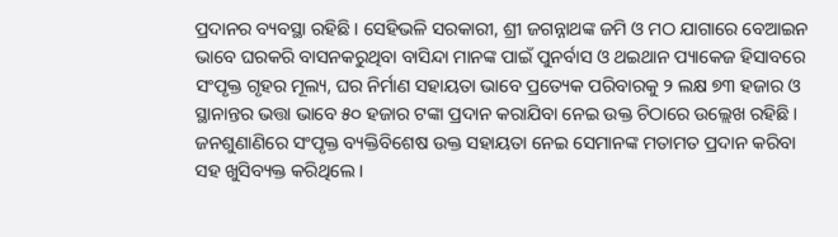ପ୍ରଦାନର ବ୍ୟବସ୍ଥା ରହିଛି । ସେହିଭଳି ସରକାରୀ, ଶ୍ରୀ ଜଗନ୍ନାଥଙ୍କ ଜମି ଓ ମଠ ଯାଗାରେ ବେଆଇନ ଭାବେ ଘରକରି ବାସନକରୁଥିବା ବାସିନ୍ଦା ମାନଙ୍କ ପାଇଁ ପୁନର୍ବାସ ଓ ଥଇଥାନ ପ୍ୟାକେଜ ହିସାବରେ ସଂପୃକ୍ତ ଗୃହର ମୂଲ୍ୟ, ଘର ନିର୍ମାଣ ସହାୟତା ଭାବେ ପ୍ରତ୍ୟେକ ପରିବାରକୁ ୨ ଲକ୍ଷ ୭୩ ହଜାର ଓ ସ୍ଥାନାନ୍ତର ଭତ୍ତା ଭାବେ ୫୦ ହଜାର ଟଙ୍କା ପ୍ରଦାନ କରାଯିବା ନେଇ ଉକ୍ତ ଚିଠାରେ ଉଲ୍ଲେଖ ରହିଛି । ଜନଶୁଣାଣିରେ ସଂପୃକ୍ତ ବ୍ୟକ୍ତିବିଶେଷ ଉକ୍ତ ସହାୟତା ନେଇ ସେମାନଙ୍କ ମତାମତ ପ୍ରଦାନ କରିବା ସହ ଖୁସିବ୍ୟକ୍ତ କରିଥିଲେ ।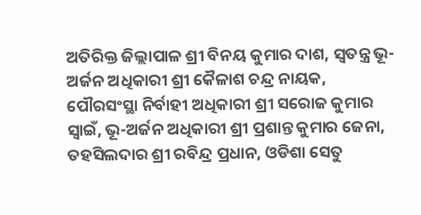ଅତିରିକ୍ତ ଜିଲ୍ଲାପାଳ ଶ୍ରୀ ବିନୟ କୁମାର ଦାଶ, ସ୍ବତନ୍ତ୍ର ଭୂ-ଅର୍ଜନ ଅଧିକାରୀ ଶ୍ରୀ କୈଳାଶ ଚନ୍ଦ୍ର ନାୟକ, ପୌରସଂସ୍ଥା ନିର୍ବାହୀ ଅଧିକାରୀ ଶ୍ରୀ ସରୋଜ କୁମାର ସ୍ବାଇଁ, ଭୂ-ଅର୍ଜନ ଅଧିକାରୀ ଶ୍ରୀ ପ୍ରଶାନ୍ତ କୁମାର ଜେନା, ତହସିଲଦାର ଶ୍ରୀ ରବିନ୍ଦ୍ର ପ୍ରଧାନ, ଓଡିଶା ସେତୁ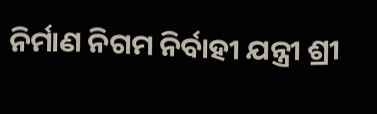ନିର୍ମାଣ ନିଗମ ନିର୍ବାହୀ ଯନ୍ତ୍ରୀ ଶ୍ରୀ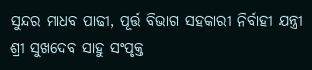ସୁନ୍ଦର ମାଧବ ପାଢୀ, ପୂର୍ତ୍ତ ବିଭାଗ ସହକାରୀ ନିର୍ବାହୀ ଯନ୍ତ୍ରୀ ଶ୍ରୀ ସୁଖଦେବ ସାହୁ ସଂପୃକ୍ତ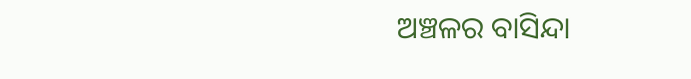ଅଞ୍ଚଳର ବାସିନ୍ଦା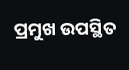ପ୍ରମୁଖ ଉପସ୍ଥିତ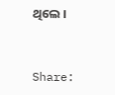ଥିଲେ ।


Share: